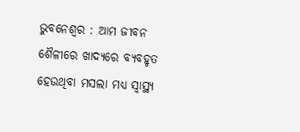ଭୁବନେଶ୍ୱର : ଆମ ଜୀବନ ଶୈଳୀରେ ଖାଦ୍ୟରେ ବ୍ୟବହୃତ ହେଉଥିବା ମସଲା ମଧ୍ୟ ସ୍ଵାସ୍ଥ୍ୟ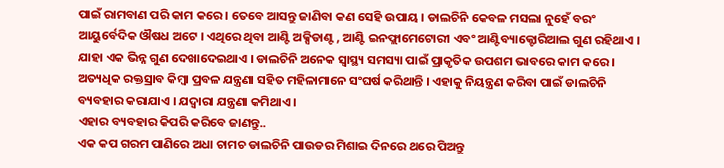ପାଇଁ ରାମବାଣ ପରି କାମ କରେ । ତେବେ ଆସନ୍ତୁ ଜାଣିବା କଣ ସେହି ଉପାୟ । ଡାଲଚିନି କେବଳ ମସଲା ନୁହେଁ ବରଂ ଆୟୁର୍ବେଦିକ ଔଷଧ ଅଟେ । ଏଥିରେ ଥିବା ଆଣ୍ଟି ଅକ୍ସିଡାଣ୍ଟ , ଆଣ୍ଟି ଇନଫ୍ଲାମେଟୋରୀ ଏବଂ ଆଣ୍ଟିବ୍ୟାକ୍ଟୋରିଆଲ ଗୁଣ ରହିଥାଏ । ଯାହା ଏକ ଭିନ୍ନ ଗୁଣ ଦେଖାଦେଇଥାଏ । ଡାଲଚିନି ଅନେକ ସ୍ୱାସ୍ଥ୍ୟ ସମସ୍ୟା ପାଇଁ ପ୍ରାକୃତିକ ଉପଶମ ଭାବରେ କାମ କରେ । ଅତ୍ୟଧିକ ରକ୍ତସ୍ରାବ କିମ୍ବା ପ୍ରବଳ ଯନ୍ତ୍ରଣା ସହିତ ମହିଳାମାନେ ସଂଘର୍ଷ କରିଥାନ୍ତି । ଏହାକୁ ନିୟନ୍ତ୍ରଣ କରିବା ପାଇଁ ଡାଲଚିନି ବ୍ୟବହାର କରାଯାଏ । ଯଦ୍ୱାରା ଯନ୍ତ୍ରଣା କମିଥାଏ ।
ଏହାର ବ୍ୟବହାର କିପରି କରିବେ ଜାଣନ୍ତୁ..
ଏକ କପ ଗରମ ପାଣିରେ ଅଧା ଚାମଚ ଡାଲଚିନି ପାଉଡର ମିଶାଇ ଦିନରେ ଥରେ ପିଅନ୍ତୁ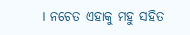। ନଚେତ ଏହାକୁ ମହୁ ସହିତ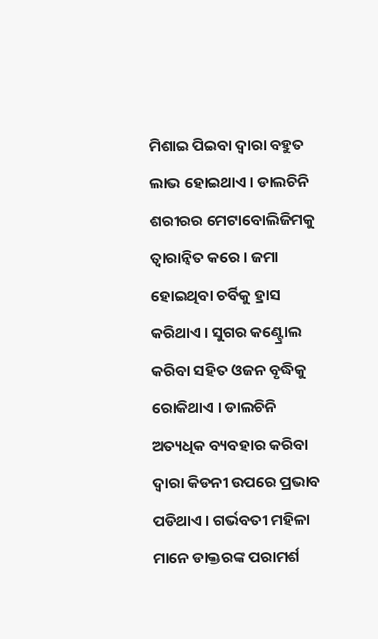ମିଶାଇ ପିଇବା ଦ୍ୱାରା ବହୁତ ଲାଭ ହୋଇଥାଏ । ଡାଲଚିନି ଶରୀରର ମେଟାବୋଲିଜିମକୁ ତ୍ୱାରାନ୍ୱିତ କରେ । ଜମା ହୋଇଥିବା ଚର୍ବିକୁ ହ୍ରାସ କରିଥାଏ । ସୁଗର କଣ୍ଟ୍ରୋଲ କରିବା ସହିତ ଓଜନ ବୃଦ୍ଧିକୁ ରୋକିଥାଏ । ଡାଲଚିନି ଅତ୍ୟଧିକ ବ୍ୟବହାର କରିବା ଦ୍ୱାରା କିଡନୀ ଉପରେ ପ୍ରଭାବ ପଡିଥାଏ । ଗର୍ଭବତୀ ମହିଳା ମାନେ ଡାକ୍ତରଙ୍କ ପରାମର୍ଶ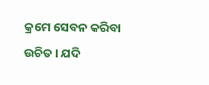କ୍ରମେ ସେବନ କରିବା ଉଚିତ । ଯଦି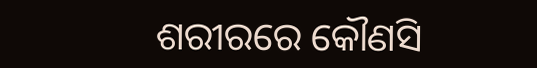ଶରୀରରେ କୌଣସି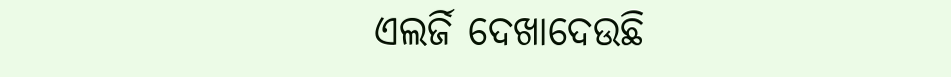ଏଲର୍ଜି ଦେଖାଦେଉଛି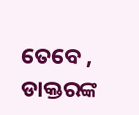ତେବେ , ଡାକ୍ତରଙ୍କ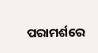ପରାମର୍ଶରେ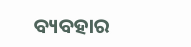ବ୍ୟବହାର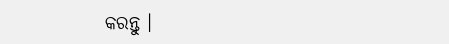କରନ୍ତୁ ।